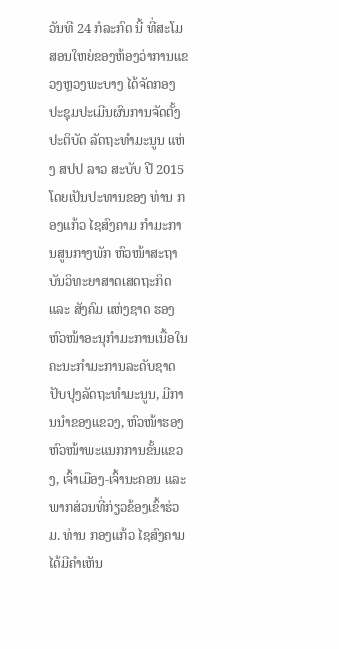ວັນທີ 24 ກໍລະກົດ ນີ້ ທີ່ສະໂມສອນໃຫຍ່ຂອງຫ້ອງວ່າການແຂວງຫຼວງພະບາງ ໄດ້ຈັດກອງປະຊຸມປະເມີນຜົນການຈັດຕັ້ງປະຕິບັດ ລັດຖະທຳມະນູນ ແຫ່ງ ສປປ ລາວ ສະບັບ ປີ 2015 ໂດຍເປັນປະທານຂອງ ທ່ານ ກອງແກ້ວ ໄຊສົງຄາມ ກໍາມະການສູນກາງພັກ ຫົວໜ້າສະຖາບັນວິທະຍາສາດເສດຖະກິດ ແລະ ສັງຄົມ ແຫ່ງຊາດ ຮອງຫົວໜ້າອະນຸກໍາມະການເນື້ອໃນຄະນະກໍາມະການລະດັບຊາດ ປັບປຸງລັດຖະທຳມະນູນ, ມີການນຳຂອງແຂວງ, ຫົວໜ້າຮອງຫົວໜ້າພະແນກການຂັ້ນແຂວງ, ເຈົ້າເມືອງ-ເຈົ້ານະຄອນ ແລະ ພາກສ່ວນທີ່ກ່ຽວຂ້ອງເຂົ້າຮ່ວມ. ທ່ານ ກອງແກ້ວ ໄຊສົງຄາມ ໄດ້ມີຄໍາເຫັນ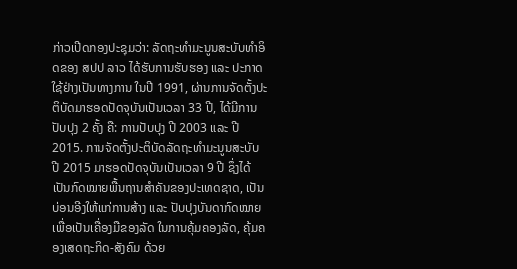ກ່າວເປີດກອງປະຊຸມວ່າ: ລັດຖະທໍາມະນູນສະບັບທໍາອິດຂອງ ສປປ ລາວ ໄດ້ຮັບການຮັບຮອງ ແລະ ປະກາດໃຊ້ຢ່າງເປັນທາງການ ໃນປີ 1991, ຜ່ານການຈັດຕັ້ງປະຕິບັດມາຮອດປັດຈຸບັນເປັນເວລາ 33 ປີ, ໄດ້ມີການປັບປຸງ 2 ຄັ້ງ ຄື: ການປັບປຸງ ປີ 2003 ແລະ ປີ 2015. ການຈັດຕັ້ງປະຕິບັດລັດຖະທໍາມະນູນສະບັບ ປີ 2015 ມາຮອດປັດຈຸບັນເປັນເວລາ 9 ປີ ຊຶ່ງໄດ້ເປັນກົດໝາຍພື້ນຖານສໍາຄັນຂອງປະເທດຊາດ, ເປັນບ່ອນອີງໃຫ້ແກ່ການສ້າງ ແລະ ປັບປຸງບັນດາກົດໝາຍເພື່ອເປັນເຄື່ອງມືຂອງລັດ ໃນການຄຸ້ມຄອງລັດ, ຄຸ້ມຄອງເສດຖະກິດ-ສັງຄົມ ດ້ວຍ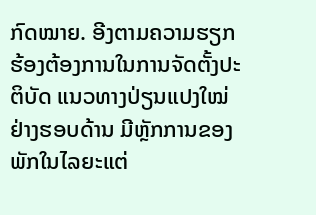ກົດໝາຍ. ອີງຕາມຄວາມຮຽກຮ້ອງຕ້ອງການໃນການຈັດຕັ້ງປະຕິບັດ ແນວທາງປ່ຽນແປງໃໝ່ຢ່າງຮອບດ້ານ ມີຫຼັກການຂອງພັກໃນໄລຍະແຕ່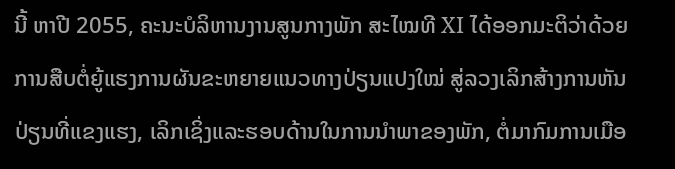ນີ້ ຫາປີ 2055, ຄະນະບໍລິຫານງານສູນກາງພັກ ສະໄໝທີ XI ໄດ້ອອກມະຕິວ່າດ້ວຍການສືບຕໍ່ຍູ້ແຮງການຜັນຂະຫຍາຍແນວທາງປ່ຽນແປງໃໝ່ ສູ່ລວງເລິກສ້າງການຫັນປ່ຽນທີ່ແຂງແຮງ, ເລິກເຊິ່ງແລະຮອບດ້ານໃນການນຳພາຂອງພັກ, ຕໍ່ມາກົມການເມືອ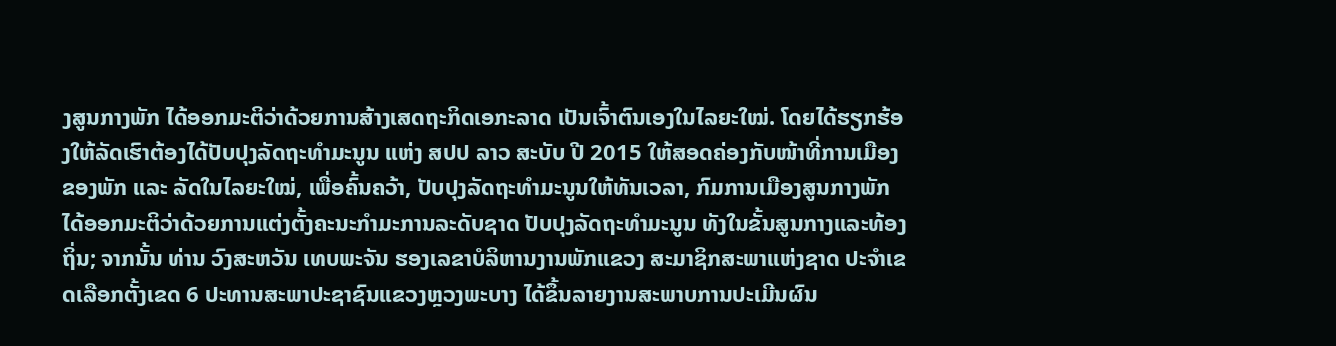ງສູນກາງພັກ ໄດ້ອອກມະຕິວ່າດ້ວຍການສ້າງເສດຖະກິດເອກະລາດ ເປັນເຈົ້າຕົນເອງໃນໄລຍະໃໝ່. ໂດຍໄດ້ຮຽກຮ້ອງໃຫ້ລັດເຮົາຕ້ອງໄດ້ປັບປຸງລັດຖະທໍາມະນູນ ແຫ່ງ ສປປ ລາວ ສະບັບ ປີ 2015 ໃຫ້ສອດຄ່ອງກັບໜ້າທີ່ການເມືອງຂອງພັກ ແລະ ລັດໃນໄລຍະໃໝ່, ເພື່ອຄົ້ນຄວ້າ, ປັບປຸງລັດຖະທຳມະນູນໃຫ້ທັນເວລາ, ກົມການເມືອງສູນກາງພັກ ໄດ້ອອກມະຕິວ່າດ້ວຍການແຕ່ງຕັ້ງຄະນະກໍາມະການລະດັບຊາດ ປັບປຸງລັດຖະທໍາມະນູນ ທັງໃນຂັ້ນສູນກາງແລະທ້ອງຖິ່ນ; ຈາກນັ້ນ ທ່ານ ວົງສະຫວັນ ເທບພະຈັນ ຮອງເລຂາບໍລິຫານງານພັກແຂວງ ສະມາຊິກສະພາແຫ່ງຊາດ ປະຈໍາເຂດເລືອກຕັ້ງເຂດ 6 ປະທານສະພາປະຊາຊົນແຂວງຫຼວງພະບາງ ໄດ້ຂຶ້ນລາຍງານສະພາບການປະເມີນຜົນ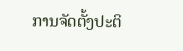ການຈັດຕັ້ງປະຕິ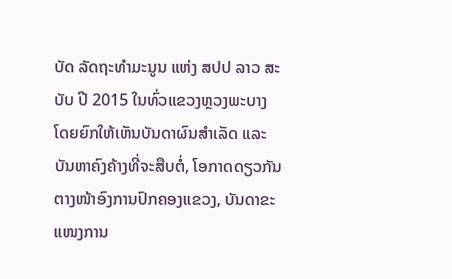ບັດ ລັດຖະທໍາມະນູນ ແຫ່ງ ສປປ ລາວ ສະບັບ ປີ 2015 ໃນທົ່ວແຂວງຫຼວງພະບາງ ໂດຍຍົກໃຫ້ເຫັນບັນດາຜົນສຳເລັດ ແລະ ບັນຫາຄົງຄ້າງທີ່ຈະສືບຕໍ່, ໂອກາດດຽວກັນຕາງໜ້າອົງການປົກຄອງແຂວງ, ບັນດາຂະແໜງການ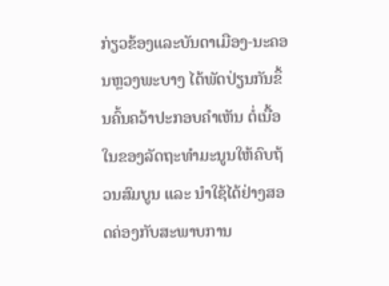ກ່ຽວຂ້ອງແລະບັນດາເມືອງ-ນະຄອນຫຼວງພະບາງ ໄດ້ພັດປ່ຽນກັນຂຶ້ນຄົ້ນຄວ້າປະກອບຄໍາເຫັນ ຕໍ່ເນື້ອໃນຂອງລັດຖະທໍາມະນູນໃຫ້ຄົບຖ້ວນສົມບູນ ແລະ ນໍາໃຊ້ໄດ້ຢ່າງສອດຄ່ອງກັບສະພາບການ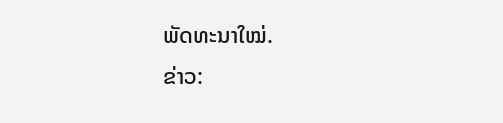ພັດທະນາໃໝ່.
ຂ່າວ: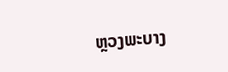ຫຼວງພະບາງ